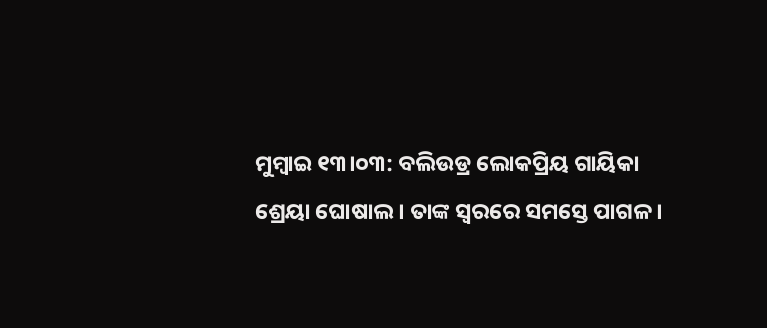ମୁମ୍ଵାଇ ୧୩।୦୩: ବଲିଉଡ୍ର ଲୋକପ୍ରିୟ ଗାୟିକା ଶ୍ରେୟା ଘୋଷାଲ। ତାଙ୍କ ସ୍ୱରରେ ସମସ୍ତେ ପାଗଳ ।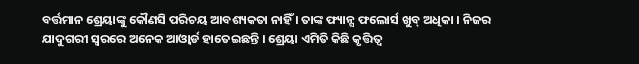ବର୍ତ୍ତମାନ ଶ୍ରେୟାଙ୍କୁ କୌଣସି ପରିଚୟ ଆବଶ୍ୟକତା ନାହିଁ । ତାଙ୍କ ଫ୍ୟାନ୍ସ ଫଲୋର୍ସ ଖୁବ୍ ଅଧିକା । ନିଜର ଯାଦୁଗରୀ ସ୍ୱରରେ ଅନେକ ଆଓ୍ଵାର୍ଡ ହାତେଇଛନ୍ତି । ଶ୍ରେୟା ଏମିତି କିଛି କୃତ୍ତିତ୍ୱ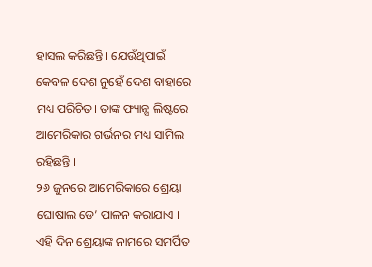ହାସଲ କରିଛନ୍ତି। ଯେଉଁଥିପାଇଁ କେବଳ ଦେଶ ନୁହେଁ ଦେଶ ବାହାରେ ମଧ୍ୟ ପରିଚିତ। ତାଙ୍କ ଫ୍ୟାନ୍ସ ଲିଷ୍ଟରେ ଆମେରିକାର ଗର୍ଭନର ମଧ୍ୟ ସାମିଲ ରହିଛନ୍ତି ।
୨୬ ଜୁନରେ ଆମେରିକାରେ ଶ୍ରେୟା ଘୋଷାଲ ଡେ’ ପାଳନ କରାଯାଏ । ଏହି ଦିନ ଶ୍ରେୟାଙ୍କ ନାମରେ ସମର୍ପିତ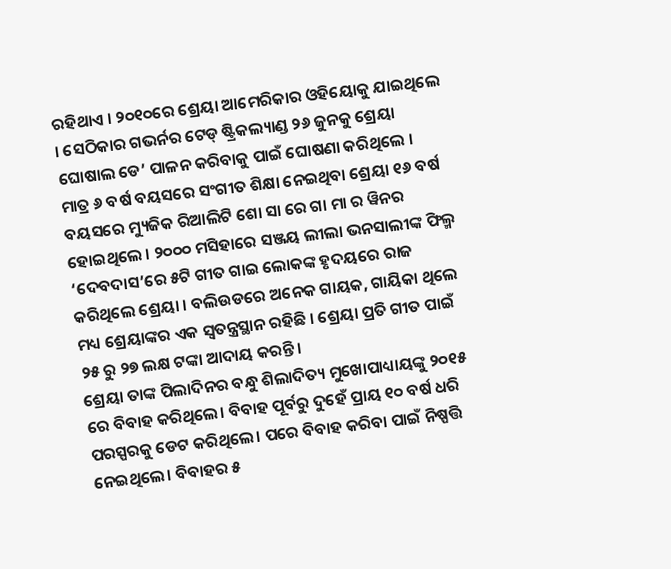ରହିଥାଏ । ୨୦୧୦ରେ ଶ୍ରେୟା ଆମେରିକାର ଓହିୟୋକୁ ଯାଇଥିଲେ । ସେଠିକାର ଗଭର୍ନର ଟେଡ୍ ଷ୍ଟ୍ରିକଲ୍ୟାଣ୍ଡ ୨୬ ଜୁନକୁ ଶ୍ରେୟା ଘୋଷାଲ ଡେ’ ପାଳନ କରିବାକୁ ପାଇଁ ଘୋଷଣା କରିଥିଲେ ।
ମାତ୍ର ୬ ବର୍ଷ ବୟସରେ ସଂଗୀତ ଶିକ୍ଷା ନେଇଥିବା ଶ୍ରେୟା ୧୬ ବର୍ଷ ବୟସରେ ମ୍ୟୁଜିକ ରିଆଲିଟି ଶୋ ସା ରେ ଗା ମା ର ୱିନର ହୋଇଥିଲେ । ୨୦୦୦ ମସିହାରେ ସଞ୍ଜୟ ଲୀଲା ଭନସାଲୀଙ୍କ ଫିଲ୍ମ ‘ଦେବଦାସ’ରେ ୫ଟି ଗୀତ ଗାଇ ଲୋକଙ୍କ ହୃଦୟରେ ରାଜ କରିଥିଲେ ଶ୍ରେୟା । ବଲିଉଡରେ ଅନେକ ଗାୟକ, ଗାୟିକା ଥିଲେ ମଧ୍ୟ ଶ୍ରେୟାଙ୍କର ଏକ ସ୍ୱତନ୍ତ୍ରସ୍ଥାନ ରହିଛି । ଶ୍ରେୟା ପ୍ରତି ଗୀତ ପାଇଁ ୨୫ ରୁ ୨୭ ଲକ୍ଷ ଟଙ୍କା ଆଦାୟ କରନ୍ତି।
ଶ୍ରେୟା ତାଙ୍କ ପିଲାଦିନର ବନ୍ଧୁ ଶିଲାଦିତ୍ୟ ମୁଖୋପାଧ୍ୟାୟଙ୍କୁ ୨୦୧୫ ରେ ବିବାହ କରିଥିଲେ। ବିବାହ ପୂର୍ବରୁ ଦୁହେଁ ପ୍ରାୟ ୧୦ ବର୍ଷ ଧରି ପରସ୍ପରକୁ ଡେଟ କରିଥିଲେ। ପରେ ବିବାହ କରିବା ପାଇଁ ନିଷ୍ପତ୍ତି ନେଇଥିଲେ। ବିବାହର ୫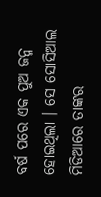ବର୍ଷ ପରେ ଏକ ପୁଅ ଜନ୍ମ ହୋଇଥିଲା । ସେ ସୋସିଆଲ ମିଡିଆରେ ତାଙ୍କର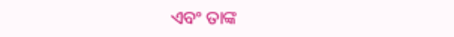ଏବଂ ତାଙ୍କ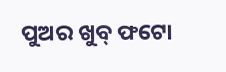ପୁଅର ଖୁବ୍ ଫଟୋ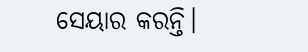ସେୟାର କରନ୍ତି।